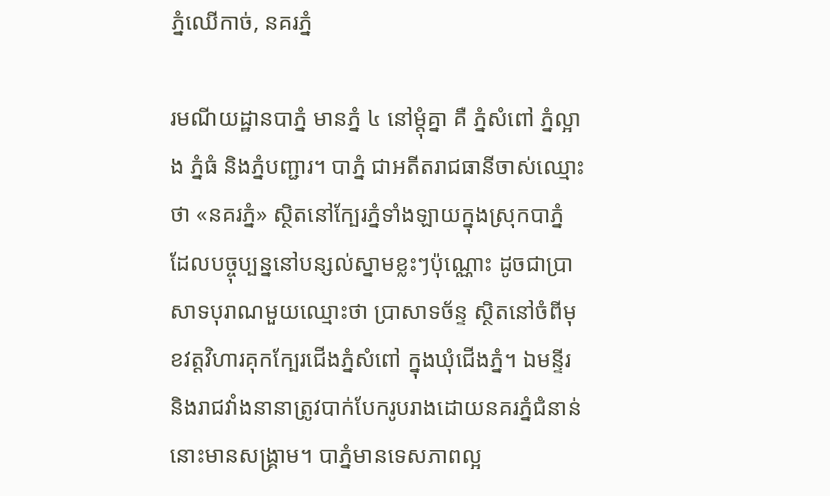ភ្នំឈើកាច់, នគរភ្នំ

រមណីយដ្ឋានបាភ្នំ មានភ្នំ ៤ នៅម្តុំគ្នា គឺ ភ្នំសំពៅ ភ្នំល្អាង ភ្នំធំ និងភ្នំបញ្ជារ។ បាភ្នំ ជាអតីតរាជធានីចាស់ឈ្មោះថា «នគរភ្នំ» ស្ថិតនៅក្បែរភ្នំទាំងឡាយក្នុងស្រុកបាភ្នំ ដែលបច្ចុប្បន្ននៅបន្សល់ស្នាមខ្លះៗប៉ុណ្ណោះ ដូចជាប្រាសាទបុរាណមួយឈ្មោះថា ប្រាសាទច័ន្ទ ស្ថិតនៅចំពីមុខវត្តវិហារគុកក្បែរជើងភ្នំសំពៅ ក្នុងឃុំជើងភ្នំ។ ឯមន្ទីរ និងរាជវាំងនានាត្រូវបាក់បែករូបរាងដោយនគរភ្នំជំនាន់នោះមានសង្រ្គាម។ បាភ្នំមានទេសភាពល្អ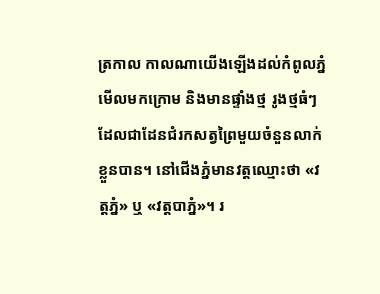ត្រកាល កាលណាយើងឡើងដល់កំពូលភ្នំមើលមកក្រោម និងមានផ្ទាំងថ្ម រូងថ្មធំៗ ដែលជាដែនជំរកសត្វព្រៃមួយចំនួនលាក់ខ្លួនបាន។ នៅជើងភ្នំមានវត្តឈ្មោះថា «វត្តភ្នំ» ឬ «វត្តបាភ្នំ»។ រ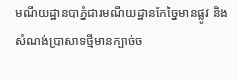មណីយដ្ឋានបាភ្នំជារមណីយដ្ឋានកែច្នៃមានផ្លូវ និងសំណង់ប្រាសាទថ្មីមានក្បាច់ច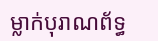ម្លាក់បុរាណព័ទ្ធ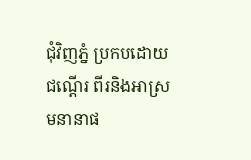ជុំវិញភ្នំ ប្រកបដោយជណ្ដើរ ពីរនិងអាស្រមនានាផ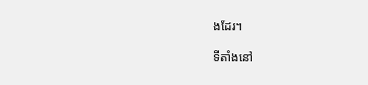ងដែរ។

ទីតាំងនៅ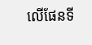លើផែនទី